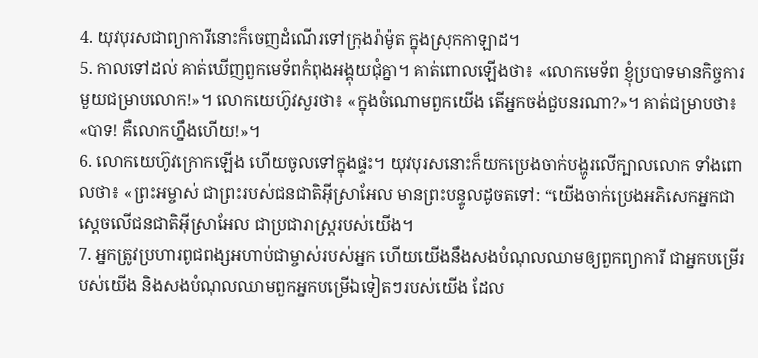4. យុវបុរសជាព្យាការីនោះក៏ចេញដំណើរទៅក្រុងរ៉ាម៉ូត ក្នុងស្រុកកាឡាដ។
5. កាលទៅដល់ គាត់ឃើញពួកមេទ័ពកំពុងអង្គុយជុំគ្នា។ គាត់ពោលឡើងថា៖ «លោកមេទ័ព ខ្ញុំប្របាទមានកិច្ចការមួយជម្រាបលោក!»។ លោកយេហ៊ូវសួរថា៖ «ក្នុងចំណោមពួកយើង តើអ្នកចង់ជួបនរណា?»។ គាត់ជម្រាបថា៖ «បាទ! គឺលោកហ្នឹងហើយ!»។
6. លោកយេហ៊ូវក្រោកឡើង ហើយចូលទៅក្នុងផ្ទះ។ យុវបុរសនោះក៏យកប្រេងចាក់បង្ហូរលើក្បាលលោក ទាំងពោលថា៖ «ព្រះអម្ចាស់ ជាព្រះរបស់ជនជាតិអ៊ីស្រាអែល មានព្រះបន្ទូលដូចតទៅ: “យើងចាក់ប្រេងអភិសេកអ្នកជាស្ដេចលើជនជាតិអ៊ីស្រាអែល ជាប្រជារាស្ត្ររបស់យើង។
7. អ្នកត្រូវប្រហារពូជពង្សអហាប់ជាម្ចាស់របស់អ្នក ហើយយើងនឹងសងបំណុលឈាមឲ្យពួកព្យាការី ជាអ្នកបម្រើរបស់យើង និងសងបំណុលឈាមពួកអ្នកបម្រើឯទៀតៗរបស់យើង ដែល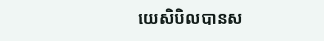យេសិបិលបានស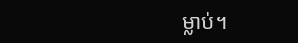ម្លាប់។